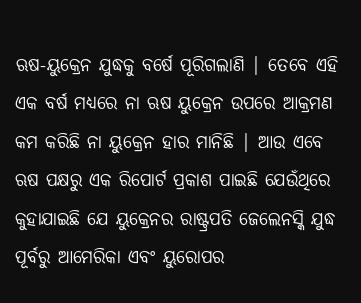ଋଷ-ୟୁକ୍ରେନ ଯୁଦ୍ଧକୁ ବର୍ଷେ ପୂରିଗଲାଣି | ତେବେ ଏହି ଏକ ବର୍ଷ ମଧ୍ୟରେ ନା ଋଷ ୟୁକ୍ରେନ ଉପରେ ଆକ୍ରମଣ କମ କରିଛି ନା ୟୁକ୍ରେନ ହାର ମାନିଛି | ଆଉ ଏବେ ଋଷ ପକ୍ଷରୁ ଏକ ରିପୋର୍ଟ ପ୍ରକାଶ ପାଇଛି ଯେଉଁଥିରେ କୁହାଯାଇଛି ଯେ ୟୁକ୍ରେନର ରାଷ୍ଟ୍ରପତି ଜେଲେନସ୍କି ଯୁଦ୍ଧ ପୂର୍ବରୁ ଆମେରିକା ଏବଂ ୟୁରୋପର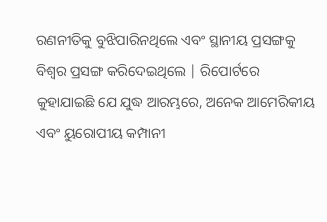ରଣନୀତିକୁ ବୁଝିପାରିନଥିଲେ ଏବଂ ସ୍ଥାନୀୟ ପ୍ରସଙ୍ଗକୁ ବିଶ୍ୱର ପ୍ରସଙ୍ଗ କରିଦେଇଥିଲେ | ରିପୋର୍ଟରେ କୁହାଯାଇଛି ଯେ ଯୁଦ୍ଧ ଆରମ୍ଭରେ, ଅନେକ ଆମେରିକୀୟ ଏବଂ ୟୁରୋପୀୟ କମ୍ପାନୀ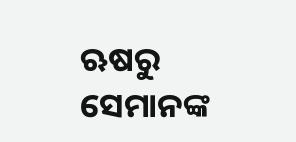ଋଷରୁ ସେମାନଙ୍କ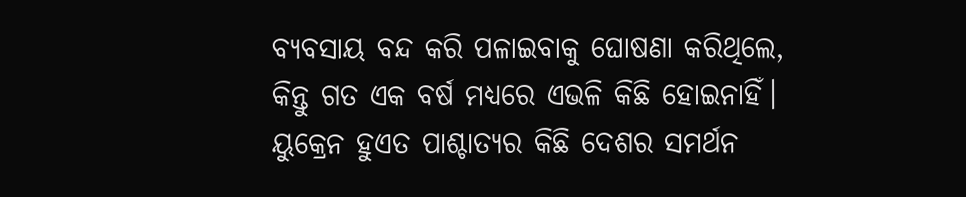ବ୍ୟବସାୟ ବନ୍ଦ କରି ପଳାଇବାକୁ ଘୋଷଣା କରିଥିଲେ, କିନ୍ତୁ ଗତ ଏକ ବର୍ଷ ମଧ୍ୟରେ ଏଭଳି କିଛି ହୋଇନାହିଁ। ୟୁକ୍ରେନ ହୁଏତ ପାଶ୍ଚାତ୍ୟର କିଛି ଦେଶର ସମର୍ଥନ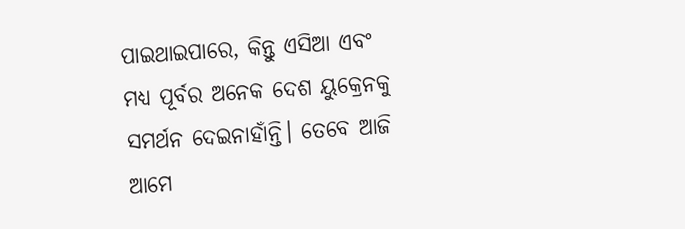ପାଇଥାଇପାରେ, କିନ୍ତୁ ଏସିଆ ଏବଂ ମଧ୍ୟ ପୂର୍ବର ଅନେକ ଦେଶ ୟୁକ୍ରେନକୁ ସମର୍ଥନ ଦେଇନାହାଁନ୍ତି। ତେବେ ଆଜି ଆମେ